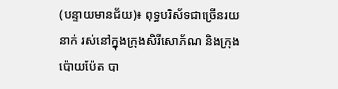(បន្ទាយមានជ័យ)៖ ពុទ្ធបរិស័ទជាច្រើនរយនាក់ រស់នៅក្នុងក្រុងសិរីសោភ័ណ និងក្រុងប៉ោយប៉ែត បា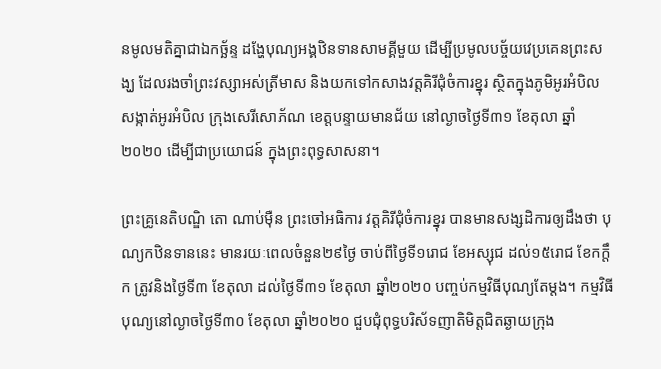នមូលមតិគ្នាជាឯកច្ឆ័ន្ទ ដង្ហែបុណ្យអង្គឋិនទានសាមគ្គីមួយ ដើម្បីប្រមូលបច្ច័យវេប្រគេនព្រះសង្ឃ ដែលរងចាំព្រះវស្សាអស់ត្រីមាស និងយកទៅកសាងវត្តគិរីជុំចំការខ្នុរ ស្ថិតក្នុងភូមិអូរអំបិល សង្កាត់អូរអំបិល ក្រុងសេរីសោភ័ណ ខេត្តបន្ទាយមានជ័យ នៅល្ងាចថ្ងៃទី៣១ ខែតុលា ឆ្នាំ២០២០ ដើម្បីជាប្រយោជន៍ ក្នុងព្រះពុទ្ធសាសនា។

ព្រះគ្រូនេតិបណ្ឌិ តោ ណាប់ម៉ឺន ព្រះចៅអធិការ វត្តគិរីជុំចំការខ្នុរ បានមានសង្សដិការឲ្យដឹងថា បុណ្យកឋិនទាននេះ មានរយៈពេលចំនួន២៩ថ្ងៃ ចាប់ពីថ្ងៃទី១រោជ ខែអស្សុជ ដល់១៥រោជ ខែកក្តឹក ត្រូវនិងថ្ងៃទី៣ ខែតុលា ដល់ថ្ងៃទី៣១ ខែតុលា ឆ្នាំ២០២០ បញ្ចប់កម្មវិធីបុណ្យតែម្ដង។ កម្មវិធីបុណ្យនៅល្ងាចថ្ងៃទី៣០ ខែតុលា ឆ្នាំ២០២០ ជួបជុំពុទ្ធបរិស័ទញាតិមិត្តជិតឆ្ងាយក្រុង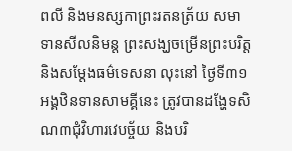ពលី និងមនស្សកាព្រះរតនត្រ័យ សមាទានសីលនិមន្ត ព្រះសង្ឃចម្រើនព្រះបរិត្ត និងសម្តែងធម៌ទេសនា លុះនៅ ថ្ងៃទី៣១ អង្គឋិនទានសាមគ្គីនេះ ត្រូវបានដង្ហែទសិណ៣ជុំវិហារវេបច្ច័យ និងបរិ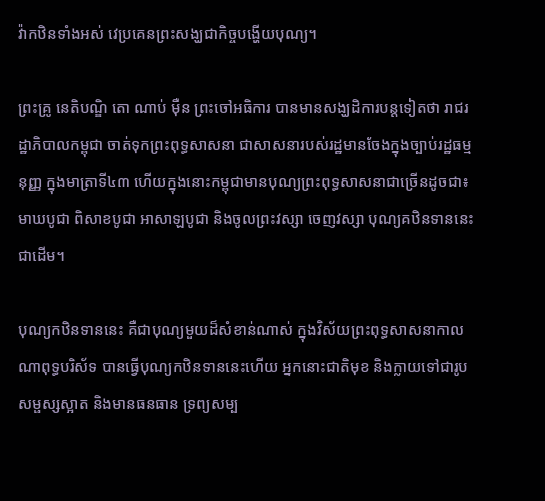វ៉ាកឋិនទាំងអស់ វេប្រគេនព្រះសង្ឃជាកិច្ចបង្ហើយបុណ្យ។

ព្រះគ្រូ នេតិបណ្ឌិ តោ ណាប់ ម៉ឺន ព្រះចៅអធិការ បានមានសង្ឃដិការបន្តទៀតថា រាជរដ្ឋាភិបាលកម្ពុជា ចាត់ទុកព្រះពុទ្ធសាសនា ជាសាសនារបស់រដ្ឋមានចែងក្នុងច្បាប់រដ្ឋធម្មនុញ្ញ ក្នុងមាត្រាទី៤៣ ហើយក្នុងនោះកម្ពុជាមានបុណ្យព្រះពុទ្ធសាសនាជាច្រើនដូចជា៖ មាឃបូជា ពិសាខបូជា អាសាឡបូជា និងចូលព្រះវស្សា ចេញវស្សា បុណ្យគឋិនទាននេះជាដើម។

បុណ្យកឋិនទាននេះ គឺជាបុណ្យមួយដ៏សំខាន់ណាស់ ក្នុងវិស័យព្រះពុទ្ធសាសនាកាលណាពុទ្ធបរិស័ទ បានធ្វើបុណ្យកឋិនទាននេះហើយ អ្នកនោះជាតិមុខ និងក្លាយទៅជារូបសម្ផស្សស្អាត និងមានធនធាន ទ្រព្យសម្ប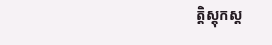ត្តិស្តុកស្ត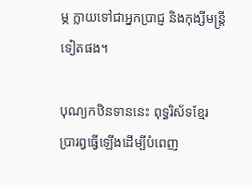ម្ភ ក្លាយទៅជាអ្នកប្រាជ្ញ និងកុង្សីមន្ត្រីទៀតផង។

បុណ្យកឋិនទាននេះ ពុទ្ធរិស័ទខ្មែរ ប្រារព្វធ្វើឡើងដើម្បីបំពេញ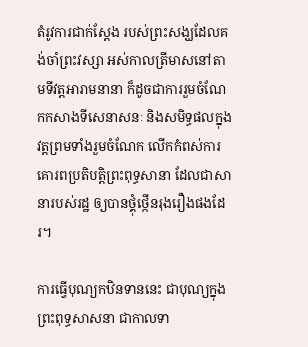តំរូវការជាក់ស្តែង របស់ព្រះសង្ឃដែលគង់ចាំព្រះវស្សា អស់កាលត្រីមាសនៅតាមទីវត្តអារាមនានា ក៏ដូចជាការរួមចំណែកកសាងទីសេនាសនៈ និងសមិទ្ធផលក្នុងវត្តព្រមទាំងរួមចំណែក លើកកំពស់ការគោរពប្រតិបត្តិព្រះពុទ្ធសានា ដែលជាសានារបស់រដ្ឋ ឲ្យបានថ្គុំថ្កើនរុងរឿងផងដែរ។

ការធ្វើបុណ្យកឋិនទាននេះ ជាបុណ្យក្នុងព្រះពុទ្ធសាសនា ជាកាលទា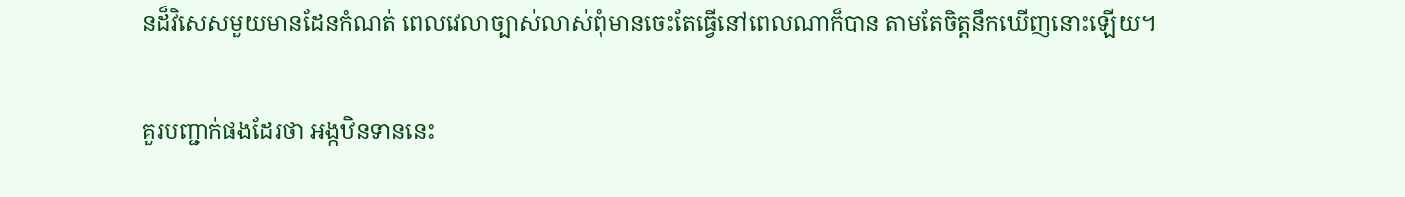នដ៏វិសេសមួយមានដែនកំណត់ ពេលវេលាច្បាស់លាស់ពុំមានចេះតែធ្វើនៅពេលណាក៏បាន តាមតែចិត្តនឹកឃើញនោះឡើយ។

គួរបញ្ជាក់ផងដែរថា អង្កឋិនទាននេះ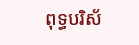ពុទ្ធបរិស័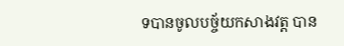ទបានចូលបច្ច័យកសាងវត្ត បាន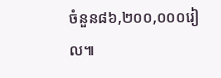ចំនួន៨៦,២០០,០០០រៀល៕